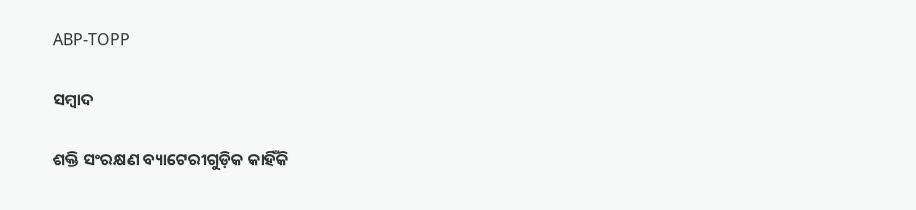ABP-TOPP

ସମ୍ବାଦ

ଶକ୍ତି ସଂରକ୍ଷଣ ବ୍ୟାଟେରୀଗୁଡ଼ିକ କାହିଁକି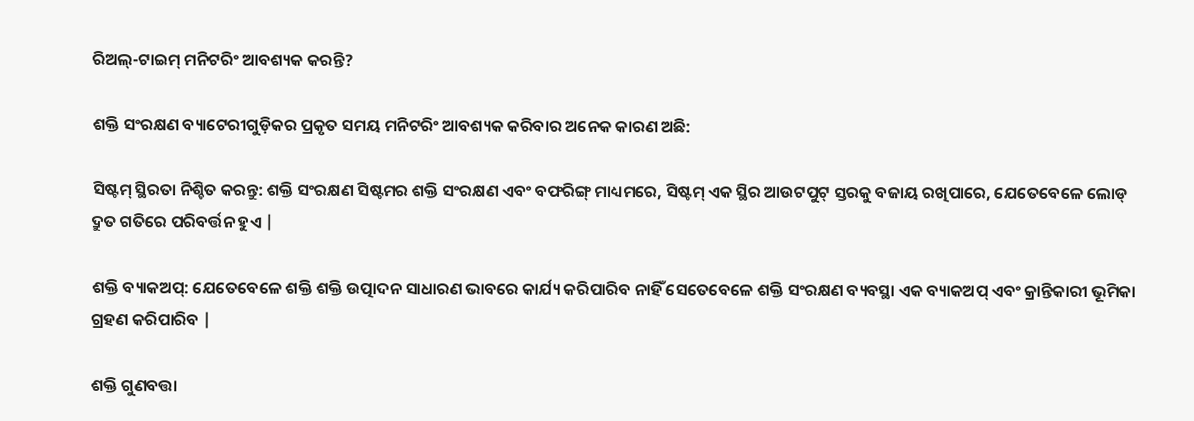ରିଅଲ୍-ଟାଇମ୍ ମନିଟରିଂ ଆବଶ୍ୟକ କରନ୍ତି?

ଶକ୍ତି ସଂରକ୍ଷଣ ବ୍ୟାଟେରୀଗୁଡ଼ିକର ପ୍ରକୃତ ସମୟ ମନିଟରିଂ ଆବଶ୍ୟକ କରିବାର ଅନେକ କାରଣ ଅଛି:

ସିଷ୍ଟମ୍ ସ୍ଥିରତା ନିଶ୍ଚିତ କରନ୍ତୁ: ଶକ୍ତି ସଂରକ୍ଷଣ ସିଷ୍ଟମର ଶକ୍ତି ସଂରକ୍ଷଣ ଏବଂ ବଫରିଙ୍ଗ୍ ମାଧ୍ୟମରେ, ସିଷ୍ଟମ୍ ଏକ ସ୍ଥିର ଆଉଟପୁଟ୍ ସ୍ତରକୁ ବଜାୟ ରଖିପାରେ, ଯେତେବେଳେ ଲୋଡ୍ ଦ୍ରୁତ ଗତିରେ ପରିବର୍ତ୍ତନ ହୁଏ |

ଶକ୍ତି ବ୍ୟାକଅପ୍: ଯେତେବେଳେ ଶକ୍ତି ଶକ୍ତି ଉତ୍ପାଦନ ସାଧାରଣ ଭାବରେ କାର୍ଯ୍ୟ କରିପାରିବ ନାହିଁ ସେତେବେଳେ ଶକ୍ତି ସଂରକ୍ଷଣ ବ୍ୟବସ୍ଥା ଏକ ବ୍ୟାକଅପ୍ ଏବଂ କ୍ରାନ୍ତିକାରୀ ଭୂମିକା ଗ୍ରହଣ କରିପାରିବ |

ଶକ୍ତି ଗୁଣବତ୍ତା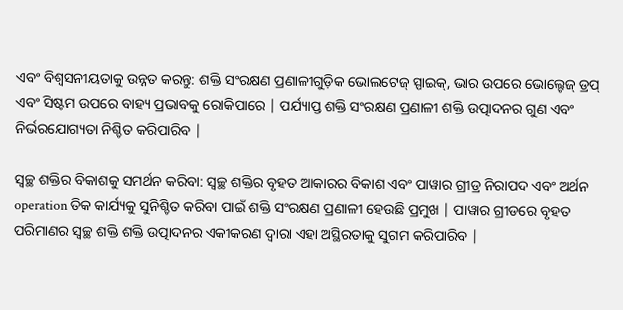ଏବଂ ବିଶ୍ୱସନୀୟତାକୁ ଉନ୍ନତ କରନ୍ତୁ: ଶକ୍ତି ସଂରକ୍ଷଣ ପ୍ରଣାଳୀଗୁଡ଼ିକ ଭୋଲଟେଜ୍ ସ୍ପାଇକ୍, ଭାର ଉପରେ ଭୋଲ୍ଟେଜ୍ ଡ୍ରପ୍ ଏବଂ ସିଷ୍ଟମ ଉପରେ ବାହ୍ୟ ପ୍ରଭାବକୁ ରୋକିପାରେ | ପର୍ଯ୍ୟାପ୍ତ ଶକ୍ତି ସଂରକ୍ଷଣ ପ୍ରଣାଳୀ ଶକ୍ତି ଉତ୍ପାଦନର ଗୁଣ ଏବଂ ନିର୍ଭରଯୋଗ୍ୟତା ନିଶ୍ଚିତ କରିପାରିବ |

ସ୍ୱଚ୍ଛ ଶକ୍ତିର ବିକାଶକୁ ସମର୍ଥନ କରିବା: ସ୍ୱଚ୍ଛ ଶକ୍ତିର ବୃହତ ଆକାରର ବିକାଶ ଏବଂ ପାୱାର ଗ୍ରୀଡ୍ର ନିରାପଦ ଏବଂ ଅର୍ଥନ operation ତିକ କାର୍ଯ୍ୟକୁ ସୁନିଶ୍ଚିତ କରିବା ପାଇଁ ଶକ୍ତି ସଂରକ୍ଷଣ ପ୍ରଣାଳୀ ହେଉଛି ପ୍ରମୁଖ | ପାୱାର ଗ୍ରୀଡରେ ବୃହତ ପରିମାଣର ସ୍ୱଚ୍ଛ ଶକ୍ତି ଶକ୍ତି ଉତ୍ପାଦନର ଏକୀକରଣ ଦ୍ୱାରା ଏହା ଅସ୍ଥିରତାକୁ ସୁଗମ କରିପାରିବ |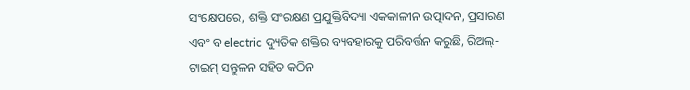ସଂକ୍ଷେପରେ, ଶକ୍ତି ସଂରକ୍ଷଣ ପ୍ରଯୁକ୍ତିବିଦ୍ୟା ଏକକାଳୀନ ଉତ୍ପାଦନ, ପ୍ରସାରଣ ଏବଂ ବ electric ଦ୍ୟୁତିକ ଶକ୍ତିର ବ୍ୟବହାରକୁ ପରିବର୍ତ୍ତନ କରୁଛି, ରିଅଲ୍-ଟାଇମ୍ ସନ୍ତୁଳନ ସହିତ କଠିନ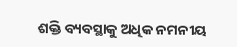ଶକ୍ତି ବ୍ୟବସ୍ଥାକୁ ଅଧିକ ନମନୀୟ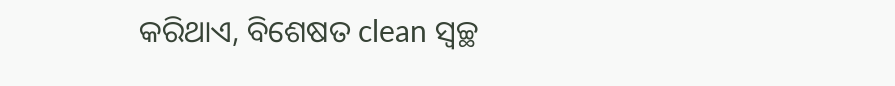କରିଥାଏ, ବିଶେଷତ clean ସ୍ୱଚ୍ଛ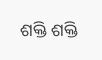ଶକ୍ତି ଶକ୍ତି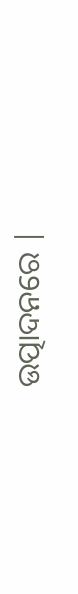ଉତ୍ପାଦନରେ |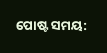ପୋଷ୍ଟ ସମୟ: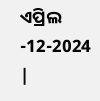ଏପ୍ରିଲ -12-2024 |